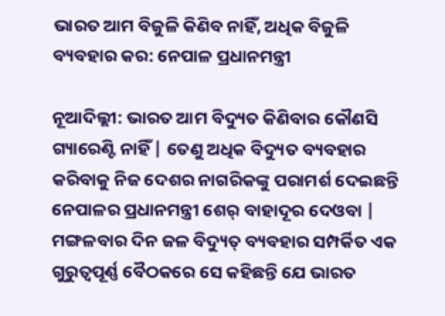ଭାରତ ଆମ ବିଜୁଳି କିଣିବ ନାହିଁ, ଅଧିକ ବିଜୁଳି ବ୍ୟବହାର କର: ନେପାଳ ପ୍ରଧାନମନ୍ତ୍ରୀ

ନୂଆଦିଲ୍ଲୀ: ଭାରତ ଆମ ବିଦ୍ୟୁତ କିଣିବାର କୌଣସି ଗ୍ୟାରେଣ୍ଟି ନାହିଁ | ତେଣୁ ଅଧିକ ବିଦ୍ୟୁତ ବ୍ୟବହାର କରିବାକୁ ନିଜ ଦେଶର ନାଗରିକଙ୍କୁ ପରାମର୍ଶ ଦେଇଛନ୍ତି ନେପାଳର ପ୍ରଧାନମନ୍ତ୍ରୀ ଶେର୍ ବାହାଦୂର ଦେଓବା | ମଙ୍ଗଳବାର ଦିନ ଜଳ ବିଦ୍ୟୁତ୍ ବ୍ୟବହାର ସମ୍ପର୍କିତ ଏକ ଗୁରୁତ୍ୱପୂର୍ଣ୍ଣ ବୈଠକରେ ସେ କହିଛନ୍ତି ଯେ ଭାରତ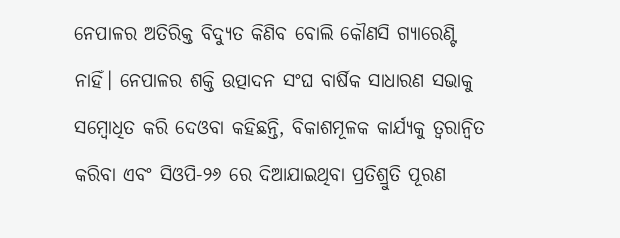ନେପାଳର ଅତିରିକ୍ତ ବିଦ୍ୟୁତ କିଣିବ ବୋଲି କୌଣସି ଗ୍ୟାରେଣ୍ଟି ନାହିଁ। ନେପାଳର ଶକ୍ତି ଉତ୍ପାଦନ ସଂଘ ବାର୍ଷିକ ସାଧାରଣ ସଭାକୁ ସମ୍ବୋଧିତ କରି ଦେଓବା କହିଛନ୍ତି, ବିକାଶମୂଳକ କାର୍ଯ୍ୟକୁ ତ୍ୱରାନ୍ୱିତ କରିବା ଏବଂ ସିଓପି-୨୬ ରେ ଦିଆଯାଇଥିବା ପ୍ରତିଶ୍ରୁତି ପୂରଣ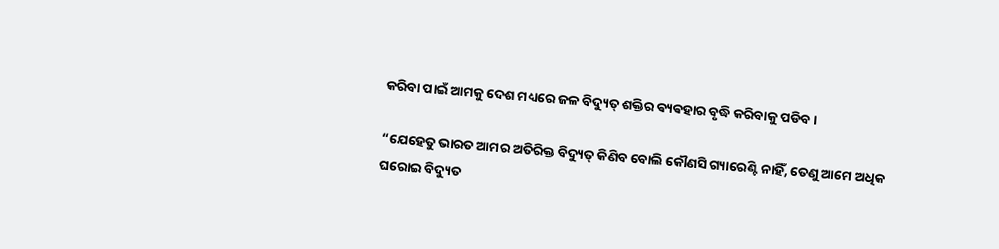କରିବା ପାଇଁ ଆମକୁ ଦେଶ ମଧ୍ୟରେ ଜଳ ବିଦ୍ୟୁତ୍ ଶକ୍ତିର ଵ୍ୟଵହାର ବୃଦ୍ଧି କରିବାକୁ ପଡିବ।

“ଯେହେତୁ ଭାରତ ଆମର ଅତିରିକ୍ତ ବିଦ୍ୟୁତ୍ କିଣିବ ବୋଲି କୌଣସି ଗ୍ୟାରେଣ୍ଟି ନାହିଁ, ତେଣୁ ଆମେ ଅଧିକ ଘରୋଇ ବିଦ୍ୟୁତ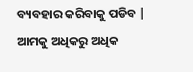ବ୍ୟବହାର କରିବାକୁ ପଡିବ | ଆମକୁ ଅଧିକରୁ ଅଧିକ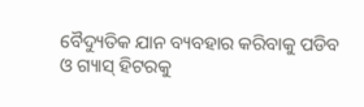ବୈଦ୍ୟୁତିକ ଯାନ ବ୍ୟବହାର କରିବାକୁ ପଡିବ ଓ ଗ୍ୟାସ୍ ହିଟରକୁ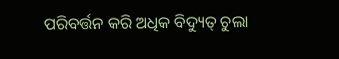ପରିବର୍ତ୍ତନ କରି ଅଧିକ ବିଦ୍ୟୁତ୍ ଚୁଲା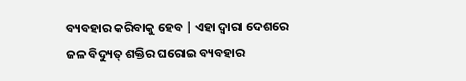ବ୍ୟବହାର କରିବାକୁ ହେବ | ଏହା ଦ୍ୱାରା ଦେଶରେ ଜଳ ବିଦ୍ୟୁତ୍ ଶକ୍ତିର ଘରୋଇ ବ୍ୟବହାର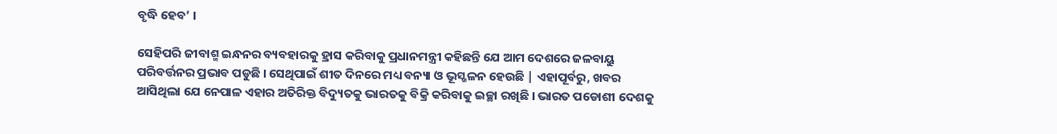ବୃଦ୍ଧି ହେବ’ ।

ସେହିପରି ଜୀବାଶ୍ମ ଇନ୍ଧନର ବ୍ୟବହାରକୁ ହ୍ରାସ କରିବାକୁ ପ୍ରଧାନମନ୍ତ୍ରୀ କହିଛନ୍ତି ଯେ ଆମ ଦେଶରେ ଜଳବାୟୁ ପରିବର୍ତ୍ତନର ପ୍ରଭାବ ପଡୁଛି । ସେଥିପାଇଁ ଶୀତ ଦିନରେ ମଧ୍ୟ ବନ୍ୟା ଓ ଭୂସ୍ଖଳନ ହେଉଛି | ଏହାପୂର୍ବରୁ, ଖବର ଆସିଥିଲା ଯେ ନେପାଳ ଏହାର ଅତିରିକ୍ତ ବିଦ୍ୟୁତକୁ ଭାରତକୁ ବିକ୍ରି କରିବାକୁ ଇଚ୍ଛା ରଖିଛି । ଭାରତ ପଡୋଶୀ ଦେଶକୁ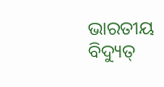ଭାରତୀୟ ବିଦ୍ୟୁତ୍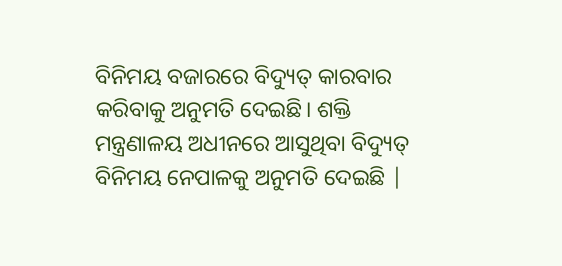ବିନିମୟ ବଜାରରେ ବିଦ୍ୟୁତ୍ କାରବାର କରିବାକୁ ଅନୁମତି ଦେଇଛି। ଶକ୍ତି ମନ୍ତ୍ରଣାଳୟ ଅଧୀନରେ ଆସୁଥିବା ବିଦ୍ୟୁତ୍ ବିନିମୟ ନେପାଳକୁ ଅନୁମତି ଦେଇଛି |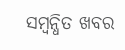ସମ୍ବନ୍ଧିତ ଖବର